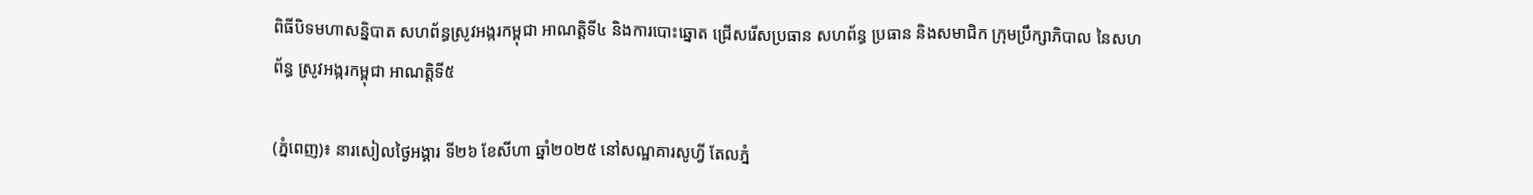ពិធីបិទមហាសន្និបាត សហព័ន្ធស្រូវអង្ករកម្ពុជា អាណត្តិទី៤ និងការបោះឆ្នោត ជ្រើសរើសប្រធាន សហព័ន្ធ ប្រធាន និងសមាជិក ក្រុមប្រឹក្សាភិបាល នៃសហព័ន្ធ ស្រូវអង្ករកម្ពុជា អាណត្តិទី៥

(ភ្នំពេញ)៖ នារសៀលថ្ងៃអង្គារ ទី២៦ ខែសីហា ឆ្នាំ២០២៥ នៅសណ្ឋគារសូហ្វី តែលភ្នំ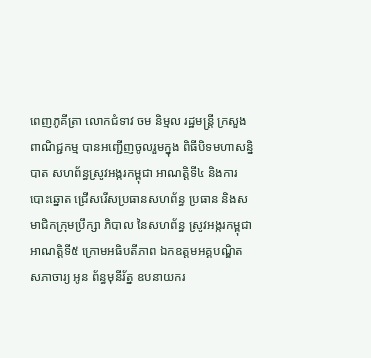ពេញភូគីត្រា លោកជំទាវ ចម និម្មល រដ្ឋមន្រ្តី ក្រសួងពាណិជ្ជកម្ម បានអញ្ជើញចូលរួមក្នុង ពិធីបិទមហាសន្និបាត សហព័ន្ធស្រូវអង្ករកម្ពុជា អាណត្តិទី៤ និងការបោះឆ្នោត ជ្រើសរើសប្រធានសហព័ន្ធ ប្រធាន និងសមាជិកក្រុមប្រឹក្សា ភិបាល នៃសហព័ន្ធ ស្រូវអង្ករកម្ពុជា អាណត្តិទី៥ ក្រោមអធិបតីភាព ឯកឧត្តមអគ្គបណ្ឌិត សភាចារ្យ អូន ព័ន្ធមុនីរ័ត្ន ឧបនាយករ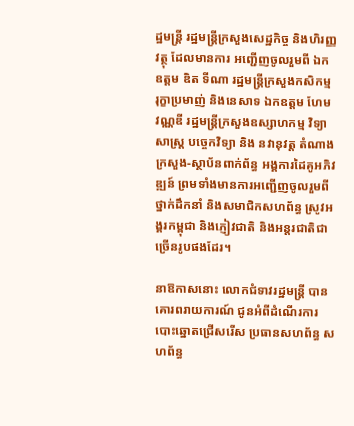ដ្ឋមន្ត្រី រដ្ឋមន្ត្រីក្រសួងសេដ្ឋកិច្ច និងហិរញ្ញវត្ថុ ដែលមានការ អញ្ជើញចូលរួមពី ឯកឧត្តម ឌិត ទីណា រដ្ឋមន្រ្តីក្រសួងកសិកម្ម រុក្ខាប្រមាញ់ និងនេសាទ ឯកឧត្តម ហែម វណ្ណឌី រដ្ឋមន្រ្តីក្រសួងឧស្សាហកម្ម វិទ្យាសាស្រ្ត បច្ចេកវិទ្យា និង នវានុវត្ត តំណាងក្រសួង-ស្ថាប័នពាក់ព័ន្ធ អង្គការដៃគូអភិវឌ្ឍន៍ ព្រមទាំងមានការអញ្ជើញចូលរួមពីថ្នាក់ដឹកនាំ និងសមាជិកសហព័ន្ធ ស្រូវអង្គរកម្ពុជា និងភ្ញៀវជាតិ និងអន្តរជាតិជា ច្រើនរូបផងដែរ។

នាឱកាសនោះ លោកជំទាវរដ្ឋមន្រ្តី បានគោរពរាយការណ៍ ជូនអំពីដំណើរការ បោះឆ្នោតជ្រើសរើស ប្រធានសហព័ន្ធ សហព័ន្ធ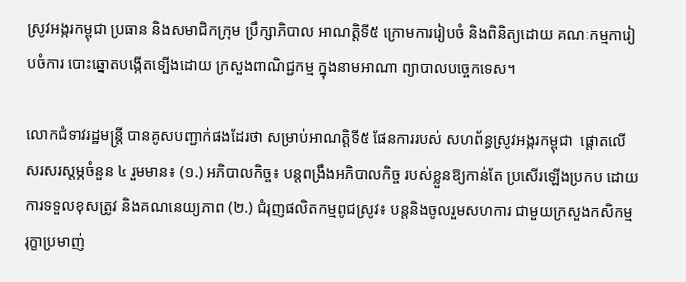ស្រូវអង្ករកម្ពុជា ប្រធាន និងសមាជិកក្រុម ប្រឹក្សាភិបាល អាណត្តិទី៥ ក្រោមការរៀបចំ និងពិនិត្យដោយ គណៈកម្មការៀបចំការ បោះឆ្នោតបង្កើតទ្បើងដោយ ក្រសួងពាណិជ្ជកម្ម ក្នុងនាមអាណា ព្យាបាលបច្ចេកទេស។

លោកជំទាវរដ្ឋមន្ត្រី បានគូសបញ្ជាក់ផងដែរថា សម្រាប់អាណត្តិទី៥ ផែនការរបស់ សហព័ន្ធស្រូវអង្ករកម្ពុជា  ផ្តោតលើសរសរស្តម្ភចំនួន ៤ រួមមាន៖ (១.) អភិបាលកិច្ច៖ បន្តពង្រឹងអភិបាលកិច្ច របស់ខ្លួនឱ្យកាន់តែ ប្រសើរឡើងប្រកប ដោយការទទួលខុសត្រូវ និងគណនេយ្យភាព (២.) ជំរុញផលិតកម្មពូជស្រូវ៖ បន្តនិងចូលរួមសហការ ជាមួយក្រសួងកសិកម្ម រុក្ខាប្រមាញ់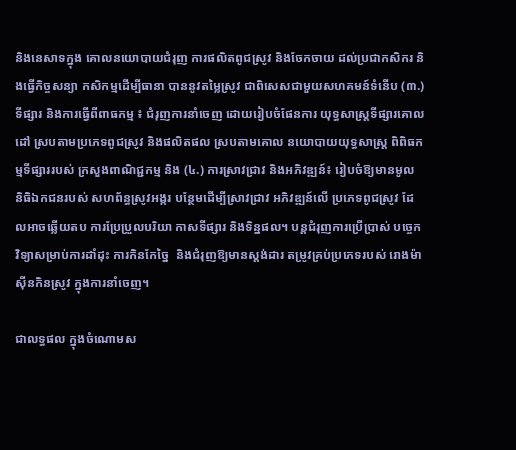និងនេសាទក្នុង គោលនយោបាយជំរុញ ការផលិតពូជស្រូវ និងចែកចាយ ដល់ប្រជាកសិករ និងធ្វើកិច្ចសន្យា កសិកម្មដើម្បីធានា បាននូវតម្លៃស្រូវ ជាពិសេសជាមួយសហគមន៍ទំនើប (៣.) ទីផ្សារ និងការធ្វើពីពាធកម្ម ៖ ជំរុញការនាំចេញ ដោយរៀបចំផែនការ យុទ្ធសាស្រ្តទីផ្សារគោលដៅ ស្របតាមប្រភេទពូជស្រូវ និងផលិតផល ស្របតាមគោល នយោបាយយុទ្ធសាស្ត្រ ពិពិធកម្មទីផ្សាររបស់ ក្រសួងពាណិជ្ជកម្ម និង (៤.) ការស្រាវជ្រាវ និងអភិវឌ្ឍន៍៖ រៀបចំឱ្យមានមូល និធិឯកជនរបស់ សហព័ន្ធស្រូវអង្ករ បន្ថែមដើម្បីស្រាវជ្រាវ អភិវឌ្ឍន៍លើ ប្រភេទពូជស្រូវ ដែលអាចឆ្លើយតប ការប្រែប្រួលបរិយា កាសទីផ្សារ និងទិន្នផល។ បន្តជំរុញការប្រើប្រាស់ បច្ចេកវិទ្យាសម្រាប់ការដាំដុះ ការកិនកែច្នៃ  និងជំរុញឱ្យមានស្តង់ដារ តម្រូវគ្រប់ប្រភេទរបស់ រោងម៉ាស៊ីនកិនស្រូវ ក្នុងការនាំចេញ។

ជាលទ្ធផល ក្នុងចំណោមស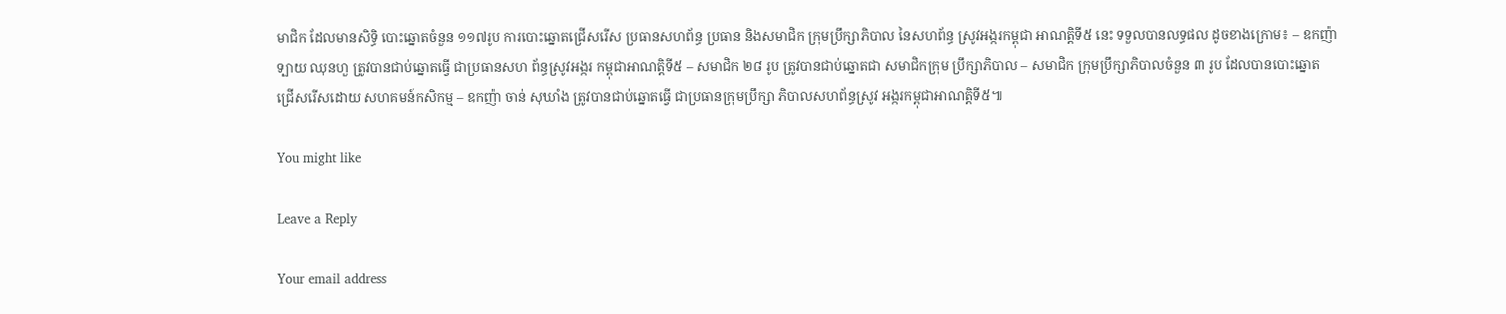មាជិក ដែលមានសិទ្ធិ បោះឆ្នោតចំនួន ១១៧រូប ការបោះឆ្នោតជ្រើសរើស ប្រធានសហព័ន្ធ ប្រធាន និងសមាជិក ក្រុមប្រឹក្សាភិបាល នៃសហព័ន្ធ ស្រូវអង្ករកម្ពុជា អាណត្តិទី៥ នេះ ទទួលបានលទ្ធផល ដូចខាងក្រោម៖ – ឧកញ៉ា ទ្បាយ ឈុនហួ ត្រូវបានជាប់ឆ្នោតធ្វើ ជាប្រធានសហ ព័ន្ធស្រូវអង្ករ កម្ពុជាអាណត្តិទី៥ – សមាជិក ២៨ រូប ត្រូវបានជាប់ឆ្នោតជា សមាជិកក្រុម ប្រឹក្សាភិបាល – សមាជិក ក្រុមប្រឹក្សាភិបាលចំនួន ៣ រូប ដែលបានបោះឆ្នោត ជ្រើសរើសដោយ សហគមន៍កសិកម្ម – ឧកញ៉ា ចាន់ សុឃាំង ត្រូវបានជាប់ឆ្នោតធ្វើ ជាប្រធានក្រុមប្រឹក្សា ភិបាលសហព័ន្ធស្រូវ អង្ករកម្ពុជាអាណត្តិទី៥៕

You might like

Leave a Reply

Your email address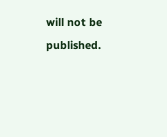will not be published.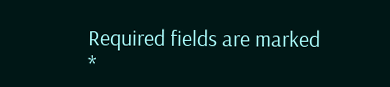Required fields are marked *